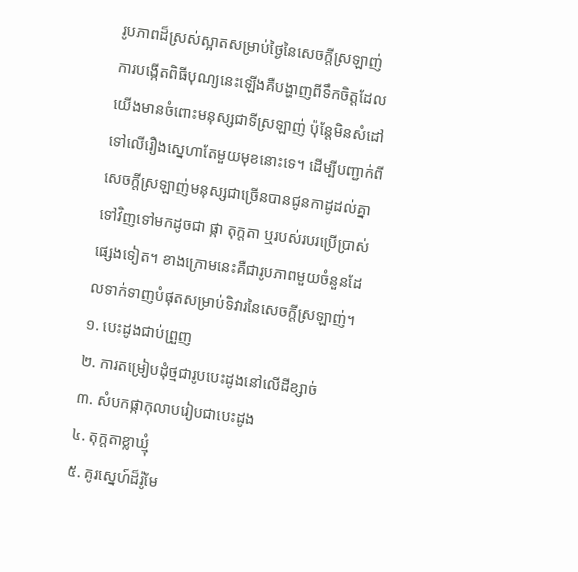រូបភាពដ៏ស្រស់ស្អាតសម្រាប់ថ្ងៃនៃសេចក្តីស្រឡាញ់
ការបង្កើតពិធីបុណ្យនេះឡើងគឺបង្ហាញពីទឹកចិត្តដែលយើងមានចំពោះមនុស្សជាទីស្រឡាញ់ ប៉ុន្តែមិនសំដៅទៅលើរឿងស្នេហាតែមួយមុខនោះទេ។ ដើម្បីបញ្ជាក់ពីសេចក្តីស្រឡាញ់មនុស្សជាច្រើនបានជូនកាដូដល់គ្នាទៅវិញទៅមកដូចជា ផ្កា តុក្តតា ឬរបស់របរប្រើប្រាស់ផ្សេងទៀត។ ខាងក្រោមនេះគឺជារូបភាពមួយចំនួនដែលទាក់ទាញបំផុតសម្រាប់ទិវារនៃសេចក្តីស្រឡាញ់។
១. បេះដូងជាប់ព្រួញ
២. ការតម្រៀបដុំថ្មជារូបបេះដូងនៅលើដីខ្សាច់
៣. សំបកផ្កាកុលាបរៀបជាបេះដូង
៤. តុក្តតាខ្លាឃ្មុំ
៥. គូរស្នេហ៍ដ៏រ៉ូមែ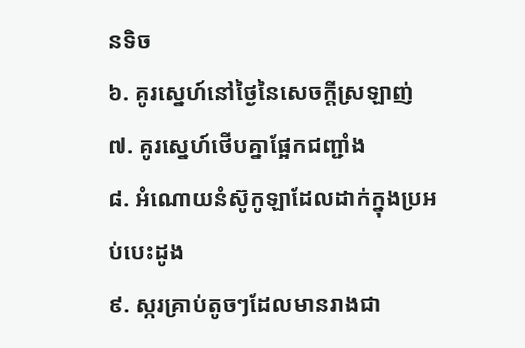នទិច
៦. គូរស្នេហ៍នៅថ្ងៃនៃសេចក្តីស្រឡាញ់
៧. គូរស្នេហ៍ថើបគ្នាផ្អែកជញ្ជាំង
៨. អំណោយនំស៊ូកូឡាដែលដាក់ក្នុងប្រអប់បេះដូង
៩. ស្ករគ្រាប់តូចៗដែលមានរាងជា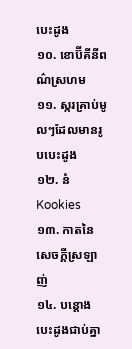បេះដូង
១០. ខោប៊ីគីនីពណ៌ស្រហម
១១. ស្ករគ្រាប់មូលៗដែលមានរូបបេះដូង
១២. នំ Kookies
១៣. កាតនៃសេចក្តីស្រឡាញ់
១៤. បន្តោងបេះដូងជាប់គ្នា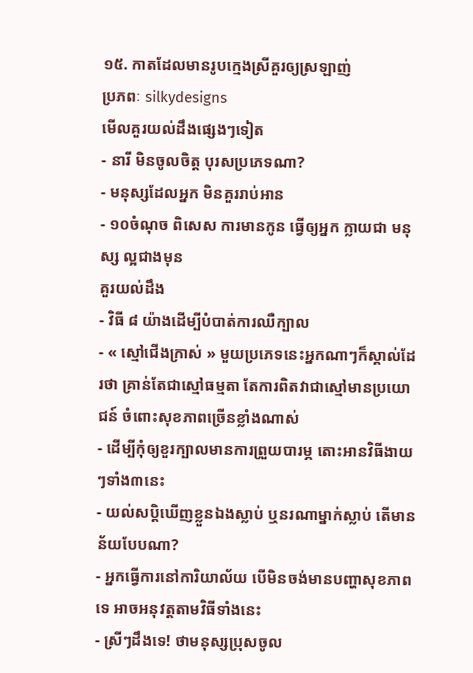១៥. កាតដែលមានរូបក្មេងស្រីគួរឲ្យស្រឡាញ់
ប្រភពៈ silkydesigns
មើលគួរយល់ដឹងផ្សេងៗទៀត
- នារី មិនចូលចិត្ត បុរសប្រភេទណា?
- មនុស្សដែលអ្នក មិនគួររាប់អាន
- ១០ចំណុច ពិសេស ការមានកូន ធ្វើឲ្យអ្នក ក្លាយជា មនុស្ស ល្អជាងមុន
គួរយល់ដឹង
- វិធី ៨ យ៉ាងដើម្បីបំបាត់ការឈឺក្បាល
- « ស្មៅជើងក្រាស់ » មួយប្រភេទនេះអ្នកណាៗក៏ស្គាល់ដែរថា គ្រាន់តែជាស្មៅធម្មតា តែការពិតវាជាស្មៅមានប្រយោជន៍ ចំពោះសុខភាពច្រើនខ្លាំងណាស់
- ដើម្បីកុំឲ្យខួរក្បាលមានការព្រួយបារម្ភ តោះអានវិធីងាយៗទាំង៣នេះ
- យល់សប្តិឃើញខ្លួនឯងស្លាប់ ឬនរណាម្នាក់ស្លាប់ តើមានន័យបែបណា?
- អ្នកធ្វើការនៅការិយាល័យ បើមិនចង់មានបញ្ហាសុខភាពទេ អាចអនុវត្តតាមវិធីទាំងនេះ
- ស្រីៗដឹងទេ! ថាមនុស្សប្រុសចូល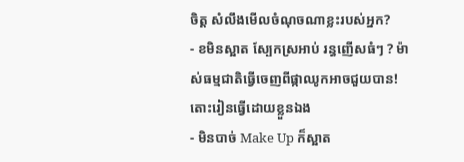ចិត្ត សំលឹងមើលចំណុចណាខ្លះរបស់អ្នក?
- ខមិនស្អាត ស្បែកស្រអាប់ រន្ធញើសធំៗ ? ម៉ាស់ធម្មជាតិធ្វើចេញពីផ្កាឈូកអាចជួយបាន! តោះរៀនធ្វើដោយខ្លួនឯង
- មិនបាច់ Make Up ក៏ស្អាត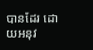បានដែរ ដោយអនុវ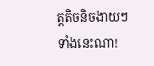ត្តតិចនិចងាយៗទាំងនេះណា!